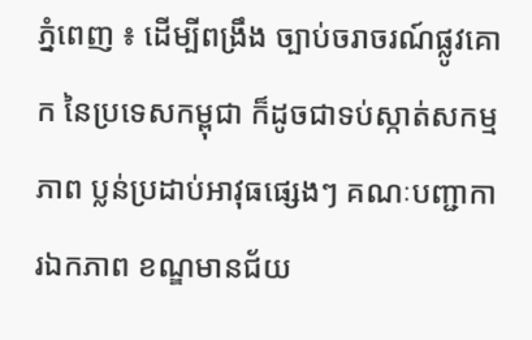ភ្នំពេញ ៖ ដើម្បីពង្រឹង ច្បាប់ចរាចរណ៍ផ្លូវគោក នៃប្រទេសកម្ពុជា ក៏ដូចជាទប់ស្កាត់សកម្មភាព ប្លន់ប្រដាប់អាវុធផ្សេងៗ គណៈបញ្ជាការឯកភាព ខណ្ឌមានជ័យ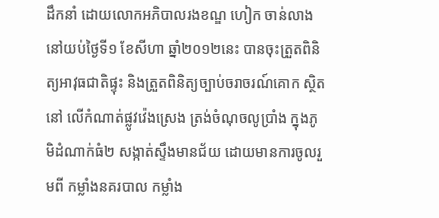ដឹកនាំ ដោយលោកអភិបាលរងខណ្ឌ ហៀក ចាន់លាង នៅយប់ថ្ងៃទី១ ខែសីហា ឆ្នាំ២០១២នេះ បានចុះត្រួតពិនិត្យអាវុធជាតិផ្ទុះ និងត្រួតពិនិត្យច្បាប់ចរាចរណ៍គោក ស្ថិតនៅ លើកំណាត់ផ្លូវវ៉េងស្រេង ត្រង់ចំណុចលូប្រាំង ក្នុងភូមិដំណាក់ធំ២ សង្កាត់ស្ទឹងមានជ័យ ដោយមានការចូលរួមពី កម្លាំងនគរបាល កម្លាំង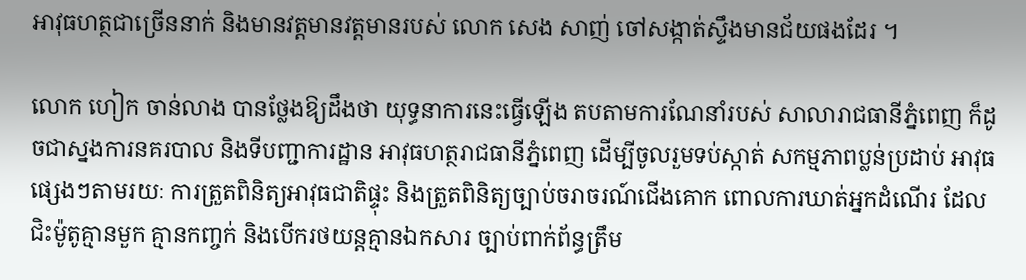អាវុធហត្ថជាច្រើននាក់ និងមានវត្តមានវត្តមានរបស់ លោក សេង សាញ់ ចៅសង្កាត់ស្ទឹងមានជ័យផងដែរ ។

លោក ហៀក ចាន់លាង បានថ្លែងឱ្យដឹងថា យុទ្ធនាការនេះធ្វើឡើង តបតាមការណែនាំរបស់ សាលារាជធានីភ្នំពេញ ក៏ដូចជាស្នងការនគរបាល និងទីបញ្ជាការដ្ឋាន អាវុធហត្ថរាជធានីភ្នំពេញ ដើម្បីចូលរួមទប់ស្កាត់ សកម្មភាពប្លន់ប្រដាប់ អាវុធផ្សេងៗតាមរយៈ ការត្រួតពិនិត្យអាវុធជាតិផ្ទុះ និងត្រួតពិនិត្យច្បាប់ចរាចរណ៍ជើងគោក ពោលការឃាត់អ្នកដំណើរ ដែលជិះម៉ូតូគ្មានមួក គ្មានកញ្ចក់ និងបើករថយន្ដគ្មានឯកសារ ច្បាប់ពាក់ព័ន្ធត្រឹម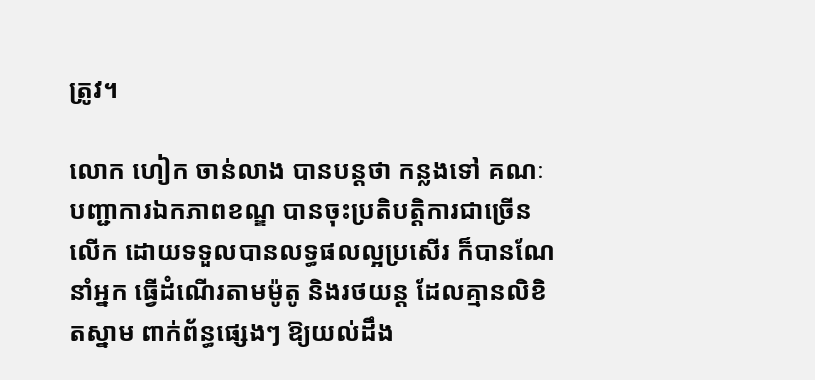ត្រូវ។

លោក ហៀក ចាន់លាង បានបន្ដថា កន្លងទៅ គណៈបញ្ជាការឯកភាពខណ្ឌ បានចុះប្រតិបត្ដិការជាច្រើនលើក ដោយទទួលបានលទ្ធផលល្អប្រសើរ ក៏បានណែនាំអ្នក ធ្វើដំណើរតាមម៉ូតូ និងរថយន្ដ ដែលគ្មានលិខិតស្នាម ពាក់ព័ន្ធផ្សេងៗ ឱ្យយល់ដឹង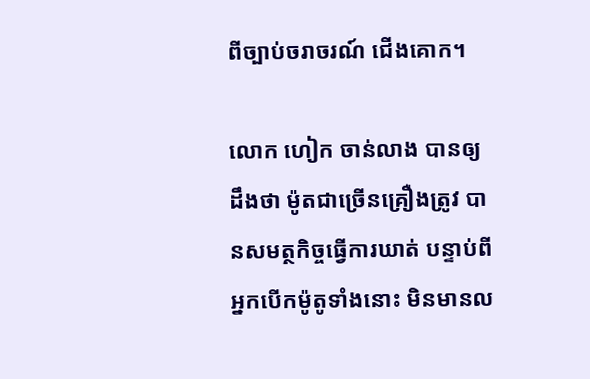ពីច្បាប់ចរាចរណ៍ ជើងគោក។

លោក ហៀក ចាន់លាង បានឲ្យដឹងថា ម៉ូតជាច្រើនគ្រឿងត្រូវ បានសមត្ថកិច្ចធ្វើការឃាត់ បន្ទាប់ពីអ្នកបើកម៉ូតូទាំងនោះ មិនមានល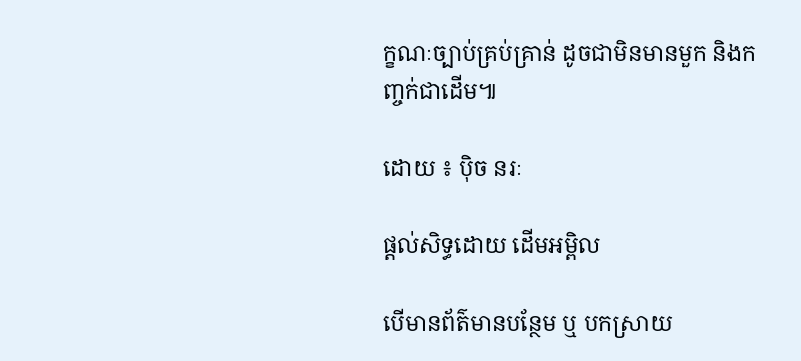ក្ខណៈច្បាប់គ្រប់គ្រាន់ ដូចជាមិនមានមួក និងកញ្ចក់ជាដើម៕

ដោយ ៖ ប៉ិច នរៈ

ផ្តល់សិទ្ធដោយ ដើមអម្ពិល

បើមានព័ត៌មានបន្ថែម ឬ បកស្រាយ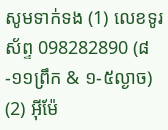សូមទាក់ទង (1) លេខទូរស័ព្ទ 098282890 (៨-១១ព្រឹក & ១-៥ល្ងាច) (2) អ៊ីម៉ែ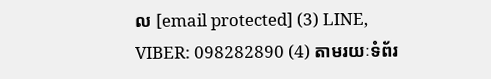ល [email protected] (3) LINE, VIBER: 098282890 (4) តាមរយៈទំព័រ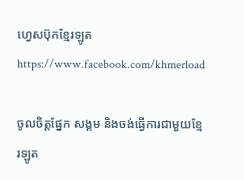ហ្វេសប៊ុកខ្មែរឡូត https://www.facebook.com/khmerload

ចូលចិត្តផ្នែក សង្គម និងចង់ធ្វើការជាមួយខ្មែរឡូត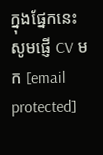ក្នុងផ្នែកនេះ សូមផ្ញើ CV មក [email protected]